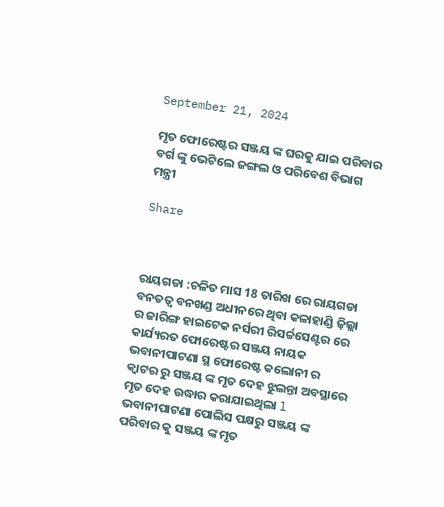September 21, 2024

ମୃତ ଫୋରେଷ୍ଟର ସଞ୍ଜୟ ଙ୍କ ଘରକୁ ଯାଇ ପରିବାର ବର୍ଗ ଙ୍କୁ ଭେଟିଲେ ଜଙ୍ଗଲ ଓ ପରିବେଶ ବିଭାଗ ମନ୍ତ୍ରୀ

Share



ରାୟଗଡା :ଚଳିତ ମାସ 18 ତାରିଖ ରେ ରାୟଗଡା ବନତତ୍ବ ବନଖଣ୍ଡ ଅଧୀନରେ ଥିବା କଳାହାଣ୍ଡି ଜ଼ିଲ୍ଲା ର ଜାରିଙ୍ଗ ହାଇଟେକ ନର୍ସରୀ ରିସର୍ଚ୍ଚସେଣ୍ଟର ରେ କାର୍ଯ୍ୟରତ ଫୋରେଷ୍ଟର ସଞ୍ଜୟ ନାୟକ ଭବାନୀପାଟଣା ସ୍ଥ ଫୋରେଷ୍ଟ କଲୋନୀ ର କ୍ଵାଟର ରୁ ସଞ୍ଜୟ ଙ୍କ ମୃତ ଦେହ ଝୁଲନ୍ତା ଅବସ୍ଥାରେ ମୃତ ଦେହ ଉଦ୍ଧାର କରାଯାଇଥିଲା l ଭବାନୀପାଟଣା ପୋଲିସ ପକ୍ଷରୁ ସଞ୍ଜୟ ଙ୍କ ପରିବାର କୁ ସଞ୍ଜୟ ଙ୍କ ମୃତ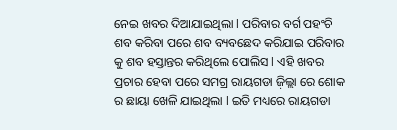ନେଇ ଖବର ଦିଆଯାଇଥିଲା l ପରିବାର ବର୍ଗ ପହଂଚି ଶବ କରିବା ପରେ ଶବ ବ୍ୟବଛେଦ କରିଯାଇ ପରିବାର କୁ ଶବ ହସ୍ତାନ୍ତର କରିଥିଲେ ପୋଲିସ l ଏହି ଖବର ପ୍ରଚାର ହେବା ପରେ ସମଗ୍ର ରାୟଗଡା ଜ଼ିଲ୍ଲା ରେ ଶୋକ ର ଛାୟା ଖେଳି ଯାଇଥିଲା l ଇତି ମଧ୍ୟରେ ରାୟଗଡା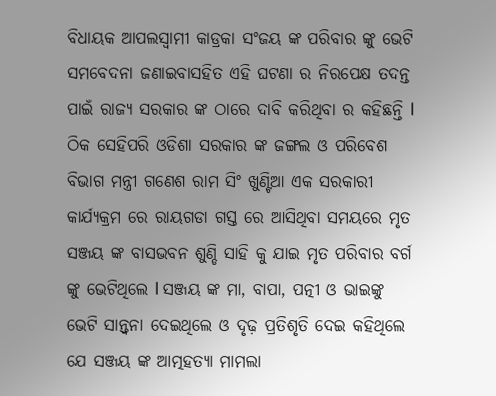ବିଧାୟକ ଆପଲସ୍ୱାମୀ କାଡ୍ରକା ସଂଜୟ ଙ୍କ ପରିବାର ଙ୍କୁ ଭେଟି ସମବେଦନା ଜଣାଇବାସହିତ ଏହି ଘଟଣା ର ନିରପେକ୍ଷ ତଦନ୍ତ ପାଇଁ ରାଜ୍ୟ ସରକାର ଙ୍କ ଠାରେ ଦାବି କରିଥିବା ର କହିଛନ୍ତି l ଠିକ ସେହିପରି ଓଡିଶା ସରକାର ଙ୍କ ଜଙ୍ଗଲ ଓ ପରିବେଶ ବିଭାଗ ମନ୍ତ୍ରୀ ଗଣେଶ ରାମ ସିଂ ଖୁଣ୍ଟିଆ ଏକ ସରକାରୀ କାର୍ଯ୍ୟକ୍ରମ ରେ ରାୟଗଡା ଗସ୍ତ ରେ ଆସିଥିବା ସମୟରେ ମୃତ ସଞ୍ଜୟ ଙ୍କ ବାସଭବନ ଶୁଣ୍ଡି ସାହି କୁ ଯାଇ ମୃତ ପରିବାର ବର୍ଗ ଙ୍କୁ ଭେଟିଥିଲେ l ସଞ୍ଜୟ ଙ୍କ ମା, ବାପା, ପତ୍ନୀ ଓ ଭାଇଙ୍କୁ ଭେଟି ସାନ୍ତ୍ୱନା ଦେଇଥିଲେ ଓ ଦୃଢ଼ ପ୍ରତିଶୃତି ଦେଇ କହିଥିଲେ ଯେ ସଞ୍ଜୟ ଙ୍କ ଆତ୍ମହତ୍ୟା ମାମଲା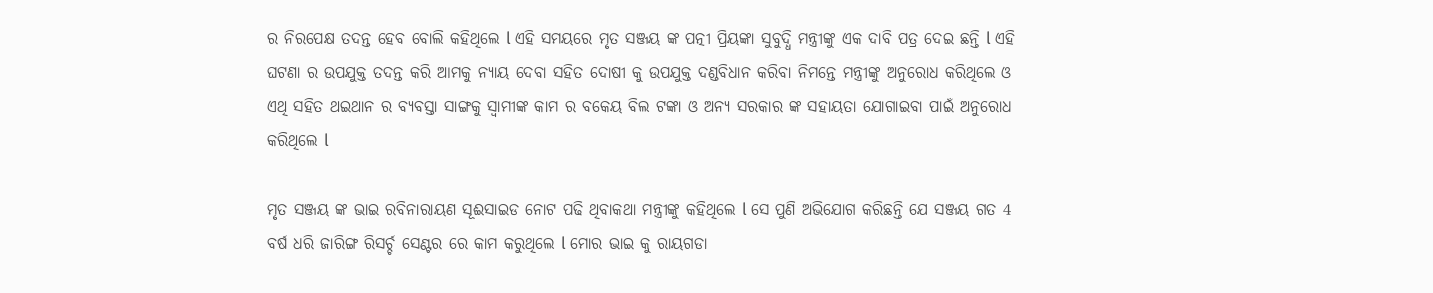ର ନିରପେକ୍ଷ ତଦନ୍ତ ହେବ ବୋଲି କହିଥିଲେ l ଏହି ସମୟରେ ମୃତ ସଞ୍ଜୟ ଙ୍କ ପତ୍ନୀ ପ୍ରିୟଙ୍କା ସୁବୁଦ୍ଧି ମନ୍ତ୍ରୀଙ୍କୁ ଏକ ଦାବି ପତ୍ର ଦେଇ ଛନ୍ତି l ଏହି ଘଟଣା ର ଉପଯୁକ୍ତ ତଦନ୍ତ କରି ଆମକୁ ନ୍ୟାୟ ଦେବା ସହିତ ଦୋଷୀ କୁ ଉପଯୁକ୍ତ ଦଣ୍ଡବିଧାନ କରିବା ନିମନ୍ତେ ମନ୍ତ୍ରୀଙ୍କୁ ଅନୁରୋଧ କରିଥିଲେ ଓ ଏଥି ସହିତ ଥଇଥାନ ର ବ୍ୟବସ୍ତା ସାଙ୍ଗକୁ ସ୍ୱାମୀଙ୍କ କାମ ର ବକେୟ ବିଲ ଟଙ୍କା ଓ ଅନ୍ୟ ସରକାର ଙ୍କ ସହାୟତା ଯୋଗାଇବା ପାଇଁ ଅନୁରୋଧ କରିଥିଲେ l

ମୃତ ସଞ୍ଜୟ ଙ୍କ ଭାଇ ରବିନାରାୟଣ ସୂଈସାଇଡ ନୋଟ ପଢି ଥିବାକଥା ମନ୍ତ୍ରୀଙ୍କୁ କହିଥିଲେ l ସେ ପୁଣି ଅଭିଯୋଗ କରିଛନ୍ତି ଯେ ସଞ୍ଜୟ ଗତ 4 ବର୍ଷ ଧରି ଜାରିଙ୍ଗ ରିସର୍ଚ୍ଚ ସେଣ୍ଟର ରେ କାମ କରୁଥିଲେ l ମୋର ଭାଇ କୁ ରାୟଗଡା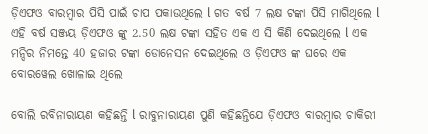ଡ଼ିଏଫଓ ବାରମ୍ବାର ପିସି ପାଇଁ ଚାପ ପକାଉଥିଲେ l ଗତ ବର୍ଷ 7 ଲକ୍ଷ ଟଙ୍କା ପିସି ମାଗିଥିଲେ l ଏହି ବର୍ଷ ସଞ୍ଜୟ ଡ଼ିଏଫଓ ଙ୍କୁ 2.50 ଲକ୍ଷ ଟଙ୍କା ସହିତ ଏକ ଏ ସି କିଣି ଦେଇଥିଲେ l ଏକ ମନ୍ଦିର ନିମନ୍ତେ 40 ହଜାର ଟଙ୍କା ଡୋନେସନ ଦେଇଥିଲେ ଓ ଡ଼ିଏଫଓ ଙ୍କ ଘରେ ଏକ ବୋରୱେଲ ଖୋଳାଇ ଥିଲେ

ବୋଲି ରବିନାରାୟଣ କହିଛନ୍ତି l ରାବୁନାରାୟଣ ପୁଣି କହିଛନ୍ତିଯେ ଡ଼ିଏଫଓ ବାରମ୍ବାର ଚାକିରୀ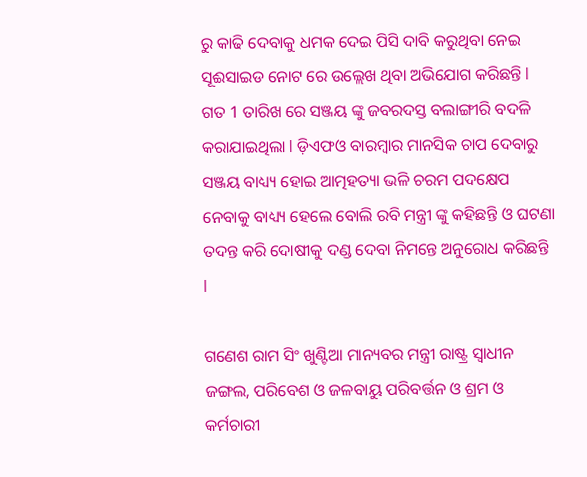ରୁ କାଢି ଦେବାକୁ ଧମକ ଦେଇ ପିସି ଦାବି କରୁଥିବା ନେଇ ସୂଈସାଇଡ ନୋଟ ରେ ଉଲ୍ଲେଖ ଥିବା ଅଭିଯୋଗ କରିଛନ୍ତି l ଗତ 1 ତାରିଖ ରେ ସଞ୍ଜୟ ଙ୍କୁ ଜବରଦସ୍ତ ବଲାଙ୍ଗୀରି ବଦଳି କରାଯାଇଥିଲା l ଡ଼ିଏଫଓ ବାରମ୍ବାର ମାନସିକ ଚାପ ଦେବାରୁ ସଞ୍ଜୟ ବାଧ୍ୟ୍ୟ ହୋଇ ଆତ୍ମହତ୍ୟା ଭଳି ଚରମ ପଦକ୍ଷେପ ନେବାକୁ ବାଧ୍ୟ୍ୟ ହେଲେ ବୋଲି ରବି ମନ୍ତ୍ରୀ ଙ୍କୁ କହିଛନ୍ତି ଓ ଘଟଣା ତଦନ୍ତ କରି ଦୋଷୀକୁ ଦଣ୍ଡ ଦେବା ନିମନ୍ତେ ଅନୁରୋଧ କରିଛନ୍ତି l

ଗଣେଶ ରାମ ସିଂ ଖୁଣ୍ଟିଆ ମାନ୍ୟବର ମନ୍ତ୍ରୀ ରାଷ୍ଟ୍ର ସ୍ୱାଧୀନ ଜଙ୍ଗଲ, ପରିବେଶ ଓ ଜଳବାୟୁ ପରିବର୍ତ୍ତନ ଓ ଶ୍ରମ ଓ କର୍ମଚାରୀ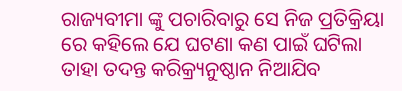ରାଜ୍ୟବୀମା ଙ୍କୁ ପଚାରିବାରୁ ସେ ନିଜ ପ୍ରତିକ୍ରିୟା ରେ କହିଲେ ଯେ ଘଟଣା କଣ ପାଇଁ ଘଟିଲା ତାହା ତଦନ୍ତ କରିକ୍ର୍ୟନୁଷ୍ଠାନ ନିଆଯିବ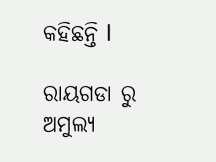କହିଛନ୍ତି l

ରାୟଗଡା ରୁ ଅମୁଲ୍ୟ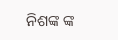ନିଶଙ୍କ ଙ୍କ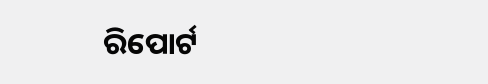ରିପୋର୍ଟ